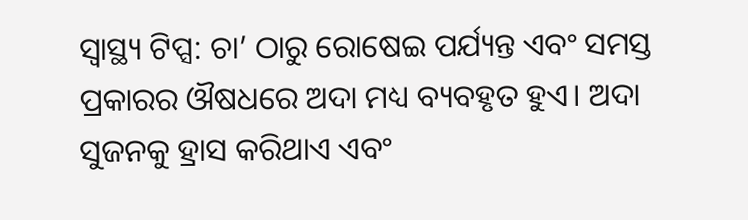ସ୍ୱାସ୍ଥ୍ୟ ଟିପ୍ସ: ଚା’ ଠାରୁ ରୋଷେଇ ପର୍ଯ୍ୟନ୍ତ ଏବଂ ସମସ୍ତ ପ୍ରକାରର ଔଷଧରେ ଅଦା ମଧ୍ୟ ବ୍ୟବହୃତ ହୁଏ। ଅଦା ସୁଜନକୁ ହ୍ରାସ କରିଥାଏ ଏବଂ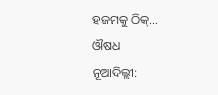ହଜମକୁ ଠିକ୍…
ଔଷଧ
ନୂଆଦିଲ୍ଲୀ: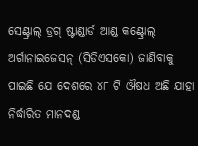ସେଣ୍ଟ୍ରାଲ୍ ଡ୍ରଗ୍ ଷ୍ଟାଣ୍ଡାର୍ଡ ଆଣ୍ଡ କଣ୍ଟ୍ରୋଲ୍ ଅର୍ଗାନାଇଜେସନ୍ (ସିଡିଏସକୋ) ଜାଣିବାକୁ ପାଇଛି ଯେ ଦେଶରେ ୪୮ ଟି ଔଷଧ ଅଛି ଯାହା ନିର୍ଦ୍ଧାରିତ ମାନଦଣ୍ଡ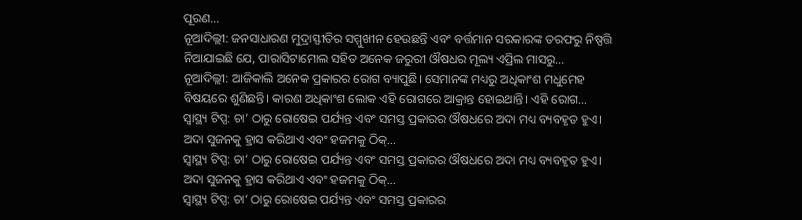ପୂରଣ…
ନୂଆଦିଲ୍ଲୀ: ଜନସାଧାରଣ ମୁଦ୍ରାସ୍ଫୀତିର ସମ୍ମୁଖୀନ ହେଉଛନ୍ତି ଏବଂ ବର୍ତ୍ତମାନ ସରକାରଙ୍କ ତରଫରୁ ନିଷ୍ପତ୍ତି ନିଆଯାଇଛି ଯେ, ପାରାସିଟାମୋଲ ସହିତ ଅନେକ ଜରୁରୀ ଔଷଧର ମୂଲ୍ୟ ଏପ୍ରିଲ ମାସରୁ…
ନୂଆଦିଲ୍ଲୀ: ଆଜିକାଲି ଅନେକ ପ୍ରକାରର ରୋଗ ବ୍ୟାପୁଛି। ସେମାନଙ୍କ ମଧ୍ୟରୁ ଅଧିକାଂଶ ମଧୁମେହ ବିଷୟରେ ଶୁଣିଛନ୍ତି। କାରଣ ଅଧିକାଂଶ ଲୋକ ଏହି ରୋଗରେ ଆକ୍ରାନ୍ତ ହୋଇଥାନ୍ତି। ଏହି ରୋଗ…
ସ୍ୱାସ୍ଥ୍ୟ ଟିପ୍ସ: ଚା’ ଠାରୁ ରୋଷେଇ ପର୍ଯ୍ୟନ୍ତ ଏବଂ ସମସ୍ତ ପ୍ରକାରର ଔଷଧରେ ଅଦା ମଧ୍ୟ ବ୍ୟବହୃତ ହୁଏ। ଅଦା ସୁଜନକୁ ହ୍ରାସ କରିଥାଏ ଏବଂ ହଜମକୁ ଠିକ୍…
ସ୍ୱାସ୍ଥ୍ୟ ଟିପ୍ସ: ଚା’ ଠାରୁ ରୋଷେଇ ପର୍ଯ୍ୟନ୍ତ ଏବଂ ସମସ୍ତ ପ୍ରକାରର ଔଷଧରେ ଅଦା ମଧ୍ୟ ବ୍ୟବହୃତ ହୁଏ। ଅଦା ସୁଜନକୁ ହ୍ରାସ କରିଥାଏ ଏବଂ ହଜମକୁ ଠିକ୍…
ସ୍ୱାସ୍ଥ୍ୟ ଟିପ୍ସ: ଚା’ ଠାରୁ ରୋଷେଇ ପର୍ଯ୍ୟନ୍ତ ଏବଂ ସମସ୍ତ ପ୍ରକାରର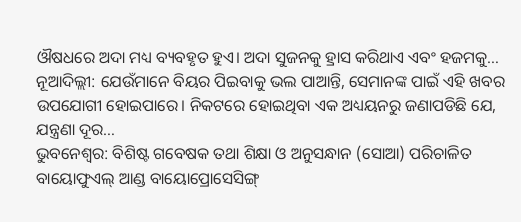ଔଷଧରେ ଅଦା ମଧ୍ୟ ବ୍ୟବହୃତ ହୁଏ। ଅଦା ସୁଜନକୁ ହ୍ରାସ କରିଥାଏ ଏବଂ ହଜମକୁ…
ନୂଆଦିଲ୍ଲୀ: ଯେଉଁମାନେ ବିୟର ପିଇବାକୁ ଭଲ ପାଆନ୍ତି, ସେମାନଙ୍କ ପାଇଁ ଏହି ଖବର ଉପଯୋଗୀ ହୋଇପାରେ। ନିକଟରେ ହୋଇଥିବା ଏକ ଅଧ୍ୟୟନରୁ ଜଣାପଡିଛି ଯେ, ଯନ୍ତ୍ରଣା ଦୂର…
ଭୁବନେଶ୍ୱର: ବିଶିଷ୍ଟ ଗବେଷକ ତଥା ଶିକ୍ଷା ଓ ଅନୁସନ୍ଧାନ (ସୋଆ) ପରିଚାଳିତ ବାୟୋଫୁଏଲ୍ ଆଣ୍ଡ ବାୟୋପ୍ରୋସେସିଙ୍ଗ୍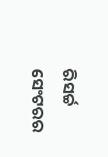ରିସର୍ଚ୍ଚ ସେଂଟରର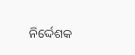ନିର୍ଦ୍ଦେଶକ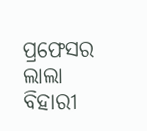ପ୍ରଫେସର ଲାଲା ବିହାରୀ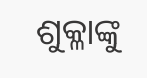ଶୁକ୍ଳାଙ୍କୁ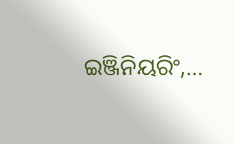ଇଞ୍ଜିନିୟରିଂ,…